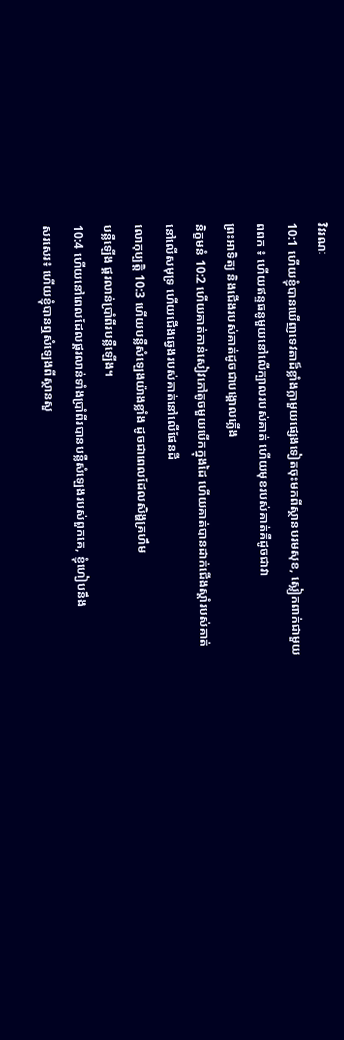វិវរណៈ
10:1 ហើយខ្ញុំបានឃើញទេវតាដ៏ខ្លាំងក្លាមួយផ្សេងទៀតចុះមកពីស្ថានបរមសុខ, ស្លៀកពាក់ជាមួយ
ពពក ៖ ហើយឥន្ទធនូមួយនៅលើក្បាលរបស់គាត់ ហើយមុខរបស់គាត់គឺដូចជាវា
ព្រះអាទិត្យ និងជើងរបស់គាត់ដូចជាបង្គោលភ្លើង
និក្ខមនំ 10:2 ហើយគាត់កាន់សៀវភៅតូចមួយបើកក្នុងដៃ ហើយគាត់បានដាក់ជើងស្ដាំរបស់គាត់
នៅលើសមុទ្រ ហើយជើងឆ្វេងរបស់គាត់នៅលើផែនដី
លោកុប្បត្តិ 10:3 ហើយបន្លឺសំឡេងយ៉ាងខ្លាំង ដូចជាពេលដែលសិង្ហគ្រហឹម
បន្លឺឡើង ផ្គរលាន់ប្រាំពីរបន្លឺឡើង។
10:4 ហើយនៅពេលដែលផ្គរលាន់ទាំងប្រាំពីរបានបន្លឺសំឡេងរបស់ពួកគេ, ខ្ញុំហៀបនឹង
សរសេរ៖ ហើយខ្ញុំបានឮសំឡេងពីស្ថានសួ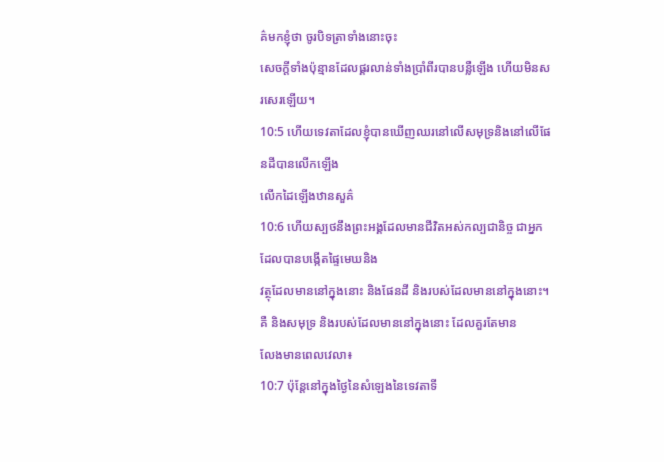គ៌មកខ្ញុំថា ចូរបិទត្រាទាំងនោះចុះ
សេចក្ដីទាំងប៉ុន្មានដែលផ្គរលាន់ទាំងប្រាំពីរបានបន្លឺឡើង ហើយមិនសរសេរឡើយ។
10:5 ហើយទេវតាដែលខ្ញុំបានឃើញឈរនៅលើសមុទ្រនិងនៅលើផែនដីបានលើកឡើង
លើកដៃឡើងឋានសួគ៌
10:6 ហើយស្បថនឹងព្រះអង្គដែលមានជីវិតអស់កល្បជានិច្ច ជាអ្នកដែលបានបង្កើតផ្ទៃមេឃនិង
វត្ថុដែលមាននៅក្នុងនោះ និងផែនដី និងរបស់ដែលមាននៅក្នុងនោះ។
គឺ និងសមុទ្រ និងរបស់ដែលមាននៅក្នុងនោះ ដែលគួរតែមាន
លែងមានពេលវេលា៖
10:7 ប៉ុន្តែនៅក្នុងថ្ងៃនៃសំឡេងនៃទេវតាទី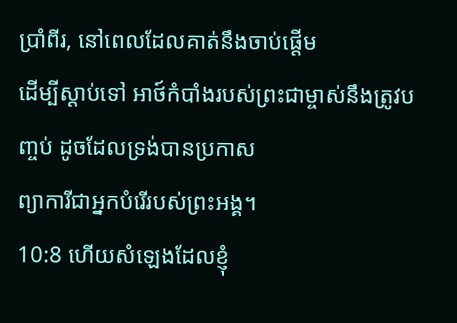ប្រាំពីរ, នៅពេលដែលគាត់នឹងចាប់ផ្តើម
ដើម្បីស្តាប់ទៅ អាថ៍កំបាំងរបស់ព្រះជាម្ចាស់នឹងត្រូវបញ្ចប់ ដូចដែលទ្រង់បានប្រកាស
ព្យាការីជាអ្នកបំរើរបស់ព្រះអង្គ។
10:8 ហើយសំឡេងដែលខ្ញុំ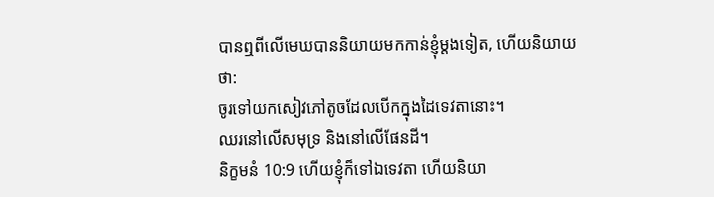បានឮពីលើមេឃបាននិយាយមកកាន់ខ្ញុំម្តងទៀត, ហើយនិយាយថា:
ចូរទៅយកសៀវភៅតូចដែលបើកក្នុងដៃទេវតានោះ។
ឈរនៅលើសមុទ្រ និងនៅលើផែនដី។
និក្ខមនំ 10:9 ហើយខ្ញុំក៏ទៅឯទេវតា ហើយនិយា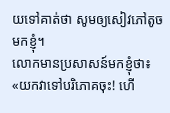យទៅគាត់ថា សូមឲ្យសៀវភៅតូចមកខ្ញុំ។
លោកមានប្រសាសន៍មកខ្ញុំថា៖ «យកវាទៅបរិភោគចុះ! ហើ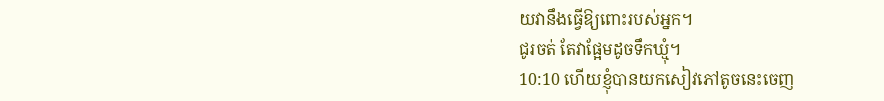យវានឹងធ្វើឱ្យពោះរបស់អ្នក។
ជូរចត់ តែវាផ្អែមដូចទឹកឃ្មុំ។
10:10 ហើយខ្ញុំបានយកសៀវភៅតូចនេះចេញ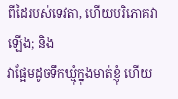ពីដៃរបស់ទេវតា, ហើយបរិភោគវាឡើង; និង
វាផ្អែមដូចទឹកឃ្មុំក្នុងមាត់ខ្ញុំ ហើយ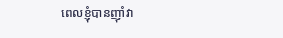ពេលខ្ញុំបានញ៉ាំវា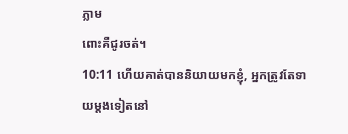ភ្លាម
ពោះគឺជូរចត់។
10:11 ហើយគាត់បាននិយាយមកខ្ញុំ, អ្នកត្រូវតែទាយម្តងទៀតនៅ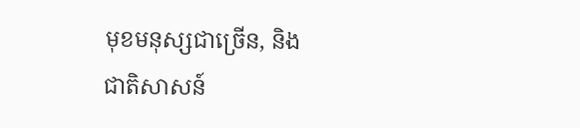មុខមនុស្សជាច្រើន, និង
ជាតិសាសន៍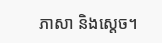ភាសា និងស្តេច។